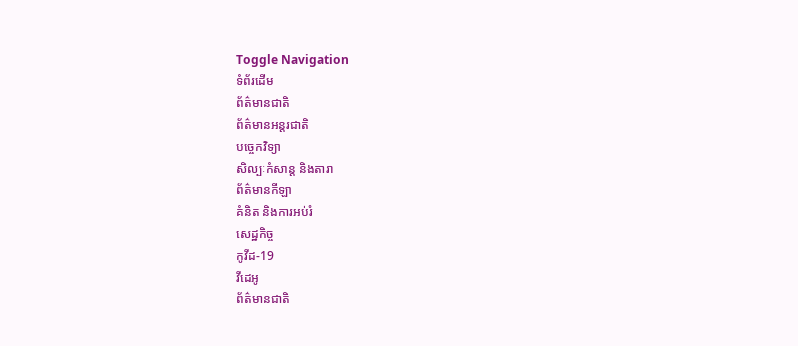Toggle Navigation
ទំព័រដើម
ព័ត៌មានជាតិ
ព័ត៌មានអន្តរជាតិ
បច្ចេកវិទ្យា
សិល្បៈកំសាន្ត និងតារា
ព័ត៌មានកីឡា
គំនិត និងការអប់រំ
សេដ្ឋកិច្ច
កូវីដ-19
វីដេអូ
ព័ត៌មានជាតិ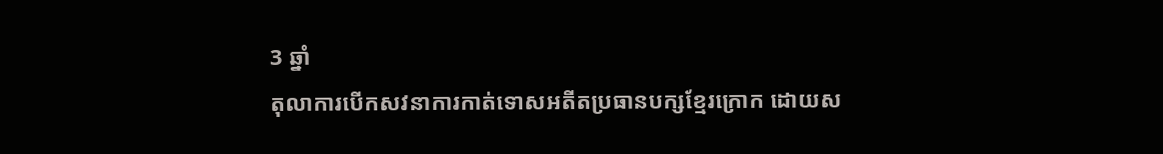3 ឆ្នាំ
តុលាការបើកសវនាការកាត់ទោសអតីតប្រធានបក្សខ្មែរក្រោក ដោយស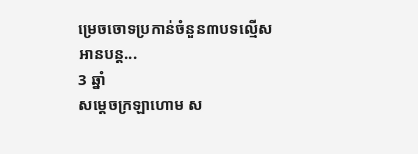ម្រេចចោទប្រកាន់ចំនួន៣បទល្មើស
អានបន្ត...
3 ឆ្នាំ
សម្ដេចក្រឡាហោម ស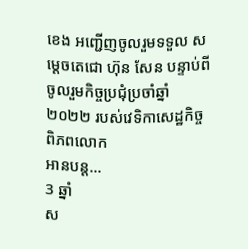ខេង អញ្ជើញចូលរួមទទួល សម្ដេចតេជោ ហ៊ុន សែន បន្ទាប់ពីចូលរួមកិច្ចប្រជុំប្រចាំឆ្នាំ២០២២ របស់វេទិកាសេដ្ឋកិច្ចពិភពលោក
អានបន្ត...
3 ឆ្នាំ
ស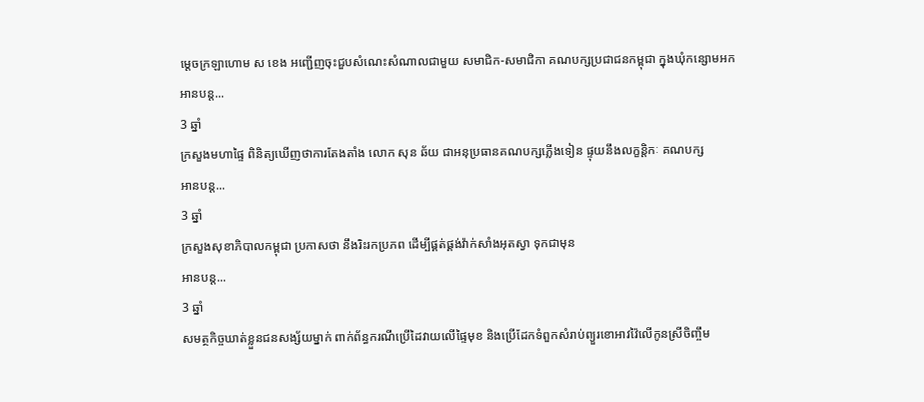ម្តេចក្រឡាហោម ស ខេង អញ្ជើញចុះជួបសំណេះសំណាលជាមួយ សមាជិក-សមាជិកា គណបក្សប្រជាជនកម្ពុជា ក្នុងឃុំកន្សោមអក
អានបន្ត...
3 ឆ្នាំ
ក្រសួងមហាផ្ទៃ ពិនិត្យឃើញថាការតែងតាំង លោក សុន ឆ័យ ជាអនុប្រធានគណបក្សភ្លើងទៀន ផ្ទុយនឹងលក្ខន្តិកៈ គណបក្ស
អានបន្ត...
3 ឆ្នាំ
ក្រសួងសុខាភិបាលកម្ពុជា ប្រកាសថា នឹងរិះរកប្រភព ដើម្បីផ្គត់ផ្គង់វ៉ាក់សាំងអុតស្វា ទុកជាមុន
អានបន្ត...
3 ឆ្នាំ
សមត្ថកិច្ចឃាត់ខ្លួនជនសង្ស័យម្នាក់ ពាក់ព័ន្ធករណីប្រើដៃវាយលើផ្ទៃមុខ និងប្រើដែកទំពួកសំរាប់ព្យួរខោអាវវ៉ៃលើកូនស្រីចិញ្ចឹម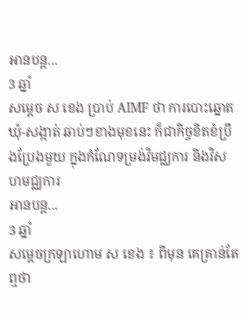អានបន្ត...
3 ឆ្នាំ
សម្ដេច ស ខេង ប្រាប់ AIMF ថា ការបោះឆ្នោត ឃុំ-សង្កាត់ ឆាប់ៗខាងមុខនេះ ក៏ជាកិច្ចខិតខំប្រឹងប្រែងមួយ ក្នុងកំណែទម្រង់វិមជ្ឈការ និងវិសហមជ្ឈការ
អានបន្ត...
3 ឆ្នាំ
សម្តេចក្រឡាហោម ស ខេង ៖ ពីមុន គេគ្រាន់តែឮថា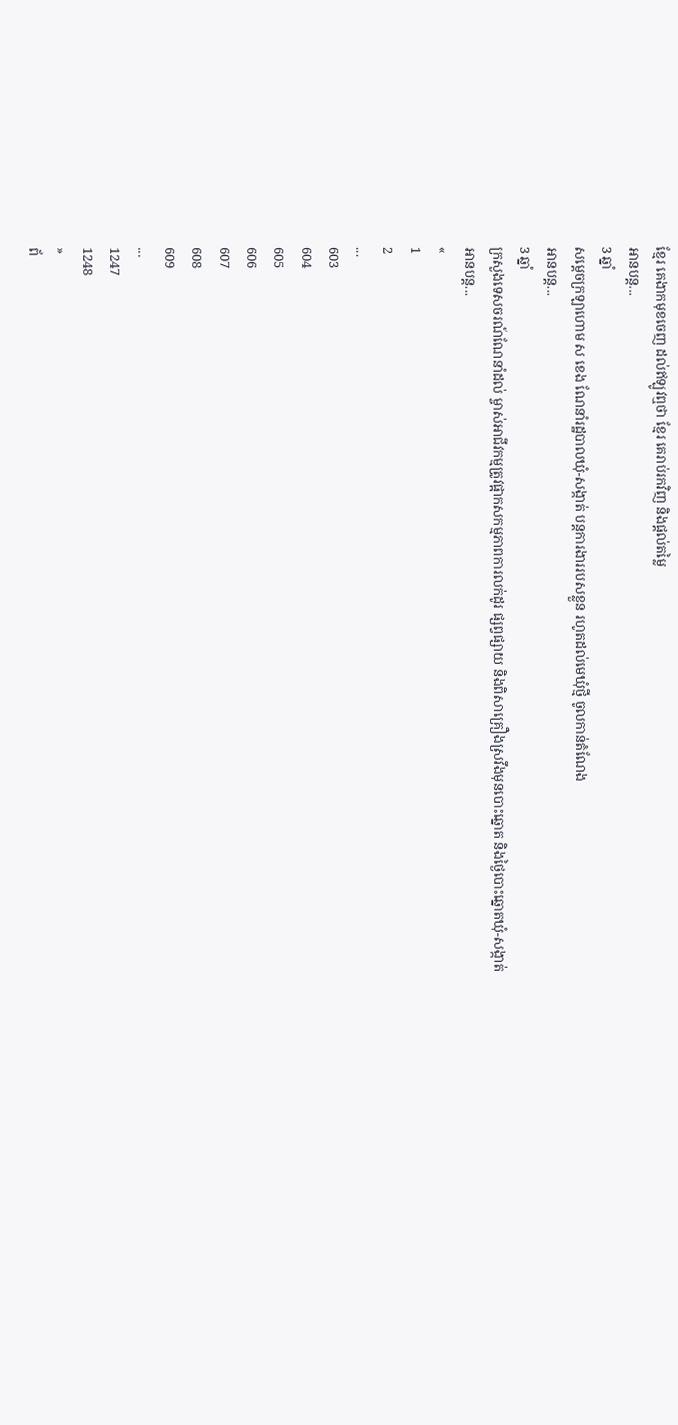ខ្មែរ គេងាកមុខចេញ ដល់ឥឡូវឮថា ខ្មែរ គេរាប់រកវិញ និងផ្ដល់តម្លៃ
អានបន្ត...
3 ឆ្នាំ
សម្ដេចក្រឡាហោម ស ខេង ណែនាំរដ្ឋបាលឃុំ-សង្កាត់ បន្ដការងាររបសខ្លួន រហូតដល់មេឃុំថ្មី ចូលកាន់តំណែង
អានបន្ត...
3 ឆ្នាំ
ក្រសួងទេសចរណ៍ណែនាំដល់ ម្ចាស់អាជីវកម្មត្រូវផ្អាកសកម្មភាពការលក់ដូរ ផ្សព្វផ្សាយ និងពិសាគ្រឿងស្រវឹងមុនបោះឆ្នោត និងថ្ងៃបោះឆ្នោតឃុំ-សង្កាត់
អានបន្ត...
«
1
2
...
603
604
605
606
607
608
609
...
1247
1248
»
ព័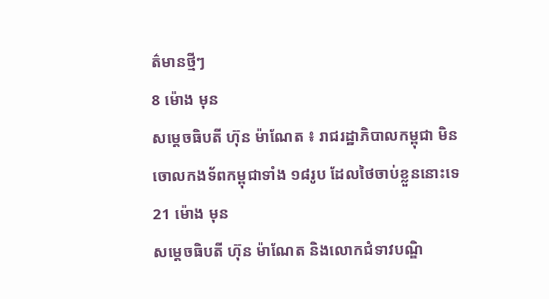ត៌មានថ្មីៗ
8 ម៉ោង មុន
សម្ដេចធិបតី ហ៊ុន ម៉ាណែត ៖ រាជរដ្ឋាភិបាលកម្ពុជា មិនចោលកងទ័ពកម្ពុជាទាំង ១៨រូប ដែលថៃចាប់ខ្លួននោះទេ
21 ម៉ោង មុន
សម្ដេចធិបតី ហ៊ុន ម៉ាណែត និងលោកជំទាវបណ្ឌិ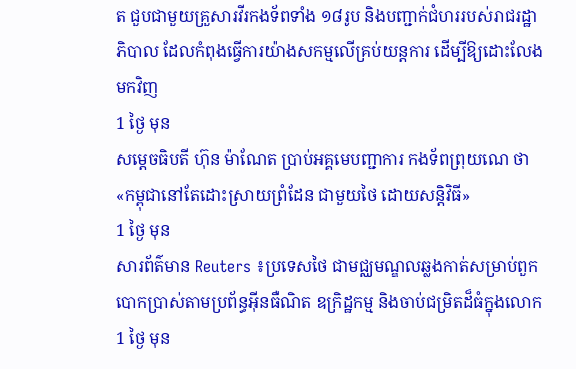ត ជួបជាមួយគ្រួសារវីរកងទ័ពទាំង ១៨រូប និងបញ្ជាក់ជំហររបស់រាជរដ្ឋាភិបាល ដែលកំពុងធ្វើការយ៉ាងសកម្មលើគ្រប់យន្តការ ដើម្បីឱ្យដោះលែងមកវិញ
1 ថ្ងៃ មុន
សម្តេចធិបតី ហ៊ុន ម៉ាណែត ប្រាប់អគ្គមេបញ្ជាការ កងទ័ពព្រុយណេ ថា «កម្ពុជានៅតែដោះស្រាយព្រំដែន ជាមួយថៃ ដោយសន្តិវិធី»
1 ថ្ងៃ មុន
សារព័ត៌មាន Reuters ៖ប្រទេសថៃ ជាមជ្ឈមណ្ឌលឆ្លងកាត់សម្រាប់ពួកបោកប្រាស់តាមប្រព័ន្ធអ៊ីនធឺណិត ឧក្រិដ្ឋកម្ម និងចាប់ជម្រិតដ៏ធំក្នុងលោក
1 ថ្ងៃ មុន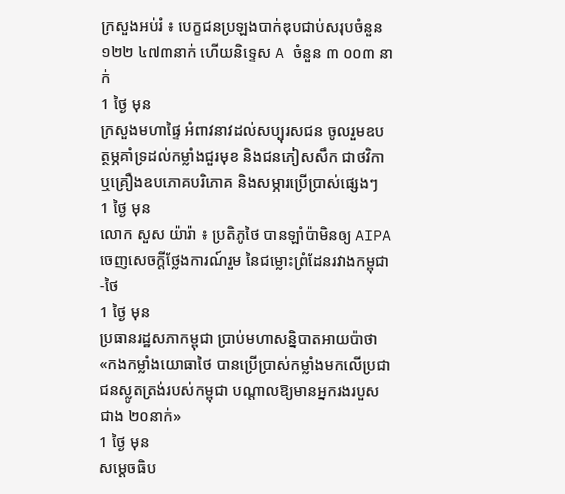ក្រសួងអប់រំ ៖ បេក្ខជនប្រឡងបាក់ឌុបជាប់សរុបចំនួន ១២២ ៤៧៣នាក់ ហើយនិទ្ទេស A ចំនួន ៣ ០០៣ នាក់
1 ថ្ងៃ មុន
ក្រសួងមហាផ្ទៃ អំពាវនាវដល់សប្បុរសជន ចូលរួមឧបត្ថម្ភគាំទ្រដល់កម្លាំងជួរមុខ និងជនភៀសសឹក ជាថវិកា ឬគ្រឿងឧបភោគបរិភោគ និងសម្ភារប្រើប្រាស់ផ្សេងៗ
1 ថ្ងៃ មុន
លោក សួស យ៉ារ៉ា ៖ ប្រតិភូថៃ បានឡាំប៉ាមិនឲ្យ AIPA ចេញសេចក្តីថ្លែងការណ៍រួម នៃជម្លោះព្រំដែនរវាងកម្ពុជា-ថៃ
1 ថ្ងៃ មុន
ប្រធានរដ្ឋសភាកម្ពុជា ប្រាប់មហាសន្និបាតអាយប៉ាថា «កងកម្លាំងយោធាថៃ បានប្រើប្រាស់កម្លាំងមកលើប្រជាជនស្លូតត្រង់របស់កម្ពុជា បណ្តាលឱ្យមានអ្នករងរបួសជាង ២០នាក់»
1 ថ្ងៃ មុន
សម្ដេចធិប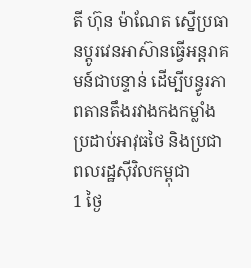តី ហ៊ុន ម៉ាណែត ស្នើប្រធានប្តូរវេនអាស៊ានធ្វើអន្តរាគមន៍ជាបន្ទាន់ ដើម្បីបន្ធូរភាពតានតឹងរវាងកងកម្លាំងប្រដាប់អាវុធថៃ និងប្រជាពលរដ្ឋស៊ីវិលកម្ពុជា
1 ថ្ងៃ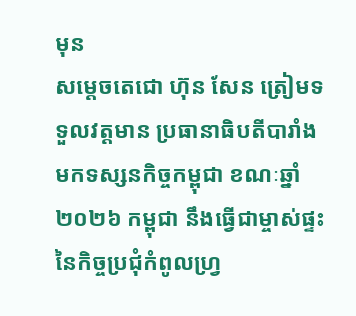មុន
សម្តេចតេជោ ហ៊ុន សែន ត្រៀមទទួលវត្តមាន ប្រធានាធិបតីបារាំង មកទស្សនកិច្ចកម្ពុជា ខណៈឆ្នាំ២០២៦ កម្ពុជា នឹងធ្វើជាម្ចាស់ផ្ទះ នៃកិច្ចប្រជុំកំពូលហ្រ្វ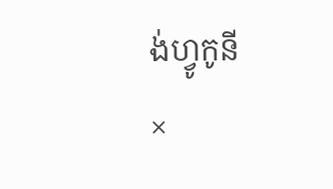ង់ហ្វូកូនី
×